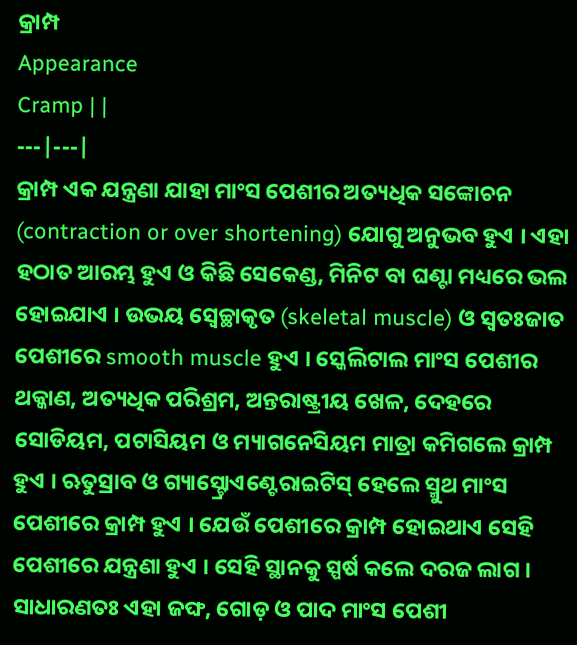କ୍ରାମ୍ପ
Appearance
Cramp | |
---|---|
କ୍ରାମ୍ପ ଏକ ଯନ୍ତ୍ରଣା ଯାହା ମାଂସ ପେଶୀର ଅତ୍ୟଧିକ ସଙ୍କୋଚନ (contraction or over shortening) ଯୋଗୁ ଅନୁଭବ ହୁଏ । ଏହା ହଠାତ ଆରମ୍ଭ ହୁଏ ଓ କିଛି ସେକେଣ୍ଡ, ମିନିଟ ବା ଘଣ୍ଟା ମଧ୍ୟରେ ଭଲ ହୋଇଯାଏ । ଉଭୟ ସ୍ୱେଚ୍ଛାକୃତ (skeletal muscle) ଓ ସ୍ୱତଃଜାତ ପେଶୀରେ smooth muscle ହୁଏ । ସ୍କେଲିଟାଲ ମାଂସ ପେଶୀର ଥକ୍କାଣ, ଅତ୍ୟଧିକ ପରିଶ୍ରମ, ଅନ୍ତରାଷ୍ଟ୍ରୀୟ ଖେଳ, ଦେହରେ ସୋଡିୟମ, ପଟାସିୟମ ଓ ମ୍ୟାଗନେସିୟମ ମାତ୍ରା କମିଗଲେ କ୍ରାମ୍ପ ହୁଏ । ଋତୁସ୍ରାବ ଓ ଗ୍ୟାସ୍ଟ୍ରୋଏଣ୍ଟେରାଇଟିସ୍ ହେଲେ ସ୍ମୁଥ ମାଂସ ପେଶୀରେ କ୍ରାମ୍ପ ହୁଏ । ଯେଉଁ ପେଶୀରେ କ୍ରାମ୍ପ ହୋଇଥାଏ ସେହି ପେଶୀରେ ଯନ୍ତ୍ରଣା ହୁଏ । ସେହି ସ୍ଥାନକୁ ସ୍ପର୍ଷ କଲେ ଦରଜ ଲାଗ । ସାଧାରଣତଃ ଏହା ଜଙ୍ଘ, ଗୋଡ଼ ଓ ପାଦ ମାଂସ ପେଶୀ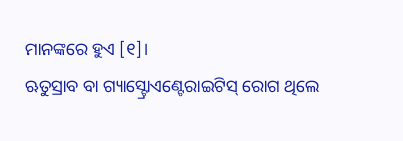ମାନଙ୍କରେ ହୁଏ [୧]।
ଋତୁସ୍ରାବ ବା ଗ୍ୟାସ୍ଟ୍ରୋଏଣ୍ଟେରାଇଟିସ୍ ରୋଗ ଥିଲେ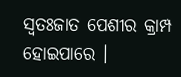ସ୍ୱତଃଜାତ ପେଶୀର କ୍ରାମ୍ପ ହୋଇପାରେ ।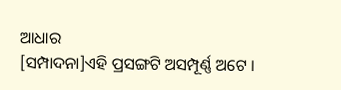ଆଧାର
[ସମ୍ପାଦନା]ଏହି ପ୍ରସଙ୍ଗଟି ଅସମ୍ପୂର୍ଣ୍ଣ ଅଟେ ।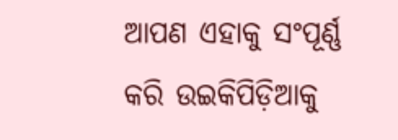ଆପଣ ଏହାକୁ ସଂପୂର୍ଣ୍ଣ କରି ଉଇକିପିଡ଼ିଆକୁ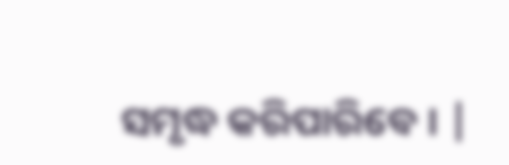ସମୃଦ୍ଧ କରିପାରିବେ । |